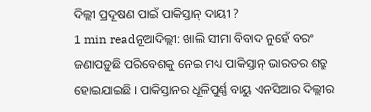ଦିଲ୍ଲୀ ପ୍ରଦୂଷଣ ପାଇଁ ପାକିସ୍ତାନ୍ ଦାୟୀ ?
1 min readନୂଆଦିଲ୍ଲୀ: ଖାଲି ସୀମା ବିବାଦ ନୁହେଁ ବରଂ ଜଣାପଡ଼ୁଛି ପରିବେଶକୁ ନେଇ ମଧ୍ୟ ପାକିସ୍ତାନ୍ ଭାରତର ଶତ୍ରୁ ହୋଇଯାଇଛି । ପାକିସ୍ତାନର ଧୂଳିପୁର୍ଣ୍ଣ ବାୟୁ ଏନସିଆର ଦିଲ୍ଲୀର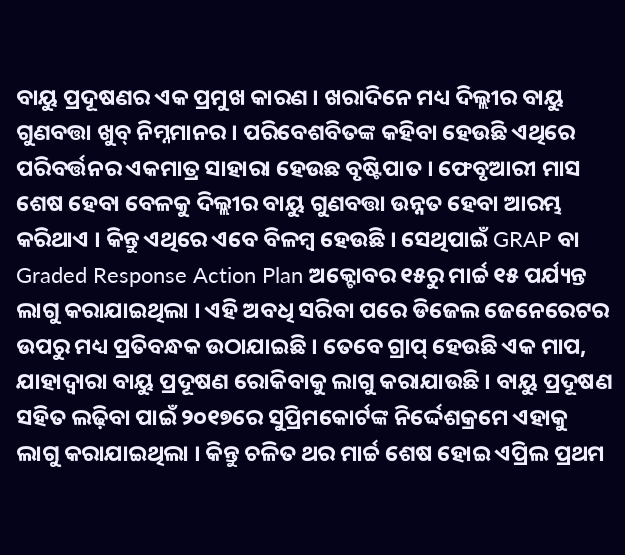ବାୟୁ ପ୍ରଦୂଷଣର ଏକ ପ୍ରମୁଖ କାରଣ । ଖରାଦିନେ ମଧ୍ୟ ଦିଲ୍ଲୀର ବାୟୁ ଗୁଣବତ୍ତା ଖୁବ୍ ନିମ୍ନମାନର । ପରିବେଶବିତଙ୍କ କହିବା ହେଉଛି ଏଥିରେ ପରିବର୍ତ୍ତନର ଏକମାତ୍ର ସାହାରା ହେଉଛ ବୃଷ୍ଟିପାତ । ଫେବୃଆରୀ ମାସ ଶେଷ ହେବା ବେଳକୁ ଦିଲ୍ଲୀର ବାୟୁ ଗୁଣବତ୍ତା ଉନ୍ନତ ହେବା ଆରମ୍ଭ କରିଥାଏ । କିନ୍ତୁ ଏଥିରେ ଏବେ ବିଳମ୍ବ ହେଉଛି । ସେଥିପାଇଁ GRAP ବା Graded Response Action Plan ଅକ୍ଟୋବର ୧୫ରୁ ମାର୍ଚ୍ଚ ୧୫ ପର୍ଯ୍ୟନ୍ତ ଲାଗୁ କରାଯାଇଥିଲା । ଏହି ଅବଧି ସରିବା ପରେ ଡିଜେଲ ଜେନେରେଟର ଉପରୁ ମଧ୍ୟ ପ୍ରତିବନ୍ଧକ ଉଠାଯାଇଛି । ତେବେ ଗ୍ରାପ୍ ହେଉଛି ଏକ ମାପ, ଯାହାଦ୍ୱାରା ବାୟୁ ପ୍ରଦୂଷଣ ରୋକିବାକୁ ଲାଗୁ କରାଯାଉଛି । ବାୟୁ ପ୍ରଦୂଷଣ ସହିତ ଲଢ଼ିବା ପାଇଁ ୨୦୧୭ରେ ସୁପ୍ରିମକୋର୍ଟଙ୍କ ନିର୍ଦ୍ଦେଶକ୍ରମେ ଏହାକୁ ଲାଗୁ କରାଯାଇଥିଲା । କିନ୍ତୁ ଚଳିତ ଥର ମାର୍ଚ୍ଚ ଶେଷ ହୋଇ ଏପ୍ରିଲ ପ୍ରଥମ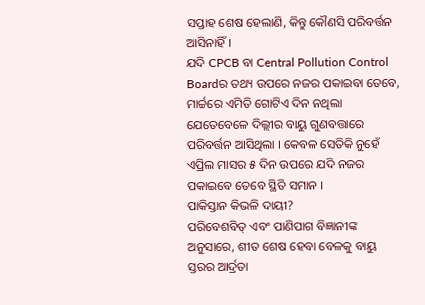ସପ୍ତାହ ଶେଷ ହେଲାଣି, କିନ୍ତୁ କୌଣସି ପରିବର୍ତ୍ତନ ଆସିନାହିଁ ।
ଯଦି CPCB ବା Central Pollution Control Boardର ତଥ୍ୟ ଉପରେ ନଜର ପକାଇବା ତେବେ, ମାର୍ଚ୍ଚରେ ଏମିତି ଗୋଟିଏ ଦିନ ନଥିଲା ଯେତେବେଳେ ଦିଲ୍ଲୀର ବାୟୁ ଗୁଣବତ୍ତାରେ ପରିବର୍ତ୍ତନ ଆସିଥିଲା । କେବଳ ସେତିକି ନୁହେଁ ଏପ୍ରିଲ ମାସର ୫ ଦିନ ଉପରେ ଯଦି ନଜର ପକାଇବେ ତେବେ ସ୍ଥିତି ସମାନ ।
ପାକିସ୍ତାନ କିଭଳି ଦାୟୀ?
ପରିବେଶବିତ୍ ଏବଂ ପାଣିପାଗ ବିଜ୍ଞାନୀଙ୍କ ଅନୁସାରେ, ଶୀତ ଶେଷ ହେବା ବେଳକୁ ବାୟୁ ସ୍ତରର ଆର୍ଦ୍ରତା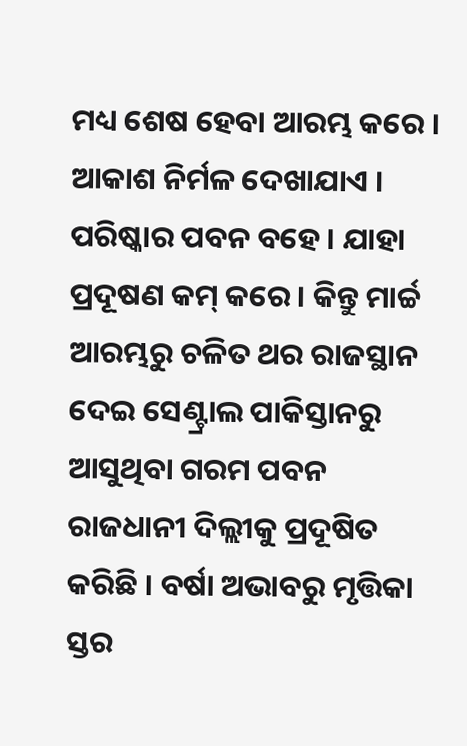ମଧ୍ୟ ଶେଷ ହେବା ଆରମ୍ଭ କରେ । ଆକାଶ ନିର୍ମଳ ଦେଖାଯାଏ । ପରିଷ୍କାର ପବନ ବହେ । ଯାହା ପ୍ରଦୂଷଣ କମ୍ କରେ । କିନ୍ତୁ ମାର୍ଚ୍ଚ ଆରମ୍ଭରୁ ଚଳିତ ଥର ରାଜସ୍ଥାନ ଦେଇ ସେଣ୍ଟ୍ରାଲ ପାକିସ୍ତାନରୁ ଆସୁଥିବା ଗରମ ପବନ ରାଜଧାନୀ ଦିଲ୍ଲୀକୁ ପ୍ରଦୂଷିତ କରିଛି । ବର୍ଷା ଅଭାବରୁ ମୃତ୍ତିକା ସ୍ତର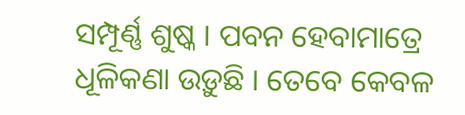ସମ୍ପୂର୍ଣ୍ଣ ଶୁଷ୍କ । ପବନ ହେବାମାତ୍ରେ ଧୂଳିକଣା ଉଡ଼ୁଛି । ତେବେ କେବଳ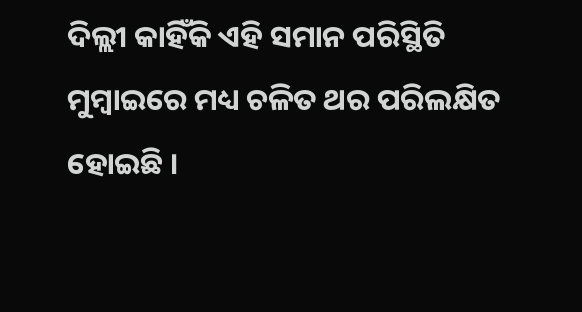ଦିଲ୍ଲୀ କାହିଁକି ଏହି ସମାନ ପରିସ୍ଥିତି ମୁମ୍ବାଇରେ ମଧ୍ୟ ଚଳିତ ଥର ପରିଲକ୍ଷିତ ହୋଇଛି ।